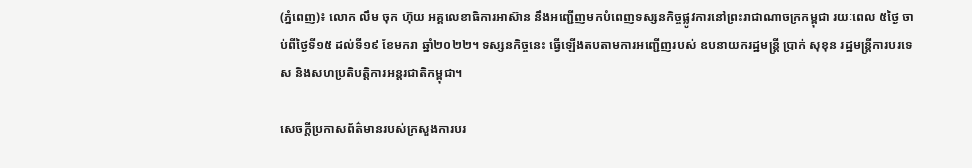(ភ្នំពេញ)៖ លោក លឹម ចុក ហ៊ុយ អគ្គលេខាធិការអាស៊ាន នឹងអញ្ជើញមកបំពេញទស្សនកិច្ចផ្លូវការនៅព្រះរាជាណាចក្រកម្ពុជា រយៈពេល ៥ថ្ងៃ ចាប់ពីថ្ងៃទី១៥ ដល់ទី១៩ ខែមករា ឆ្នាំ២០២២។ ទស្សនកិច្ចនេះ ធ្វើឡើងតបតាមការអញ្ជើញរបស់ ឧបនាយករដ្ឋមន្ត្រី ប្រាក់ សុខុន រដ្ឋមន្រ្តីការបរទេស និងសហប្រតិបត្តិការអន្តរជាតិកម្ពុជា។

សេចក្តីប្រកាសព័ត៌មានរបស់ក្រសួងការបរ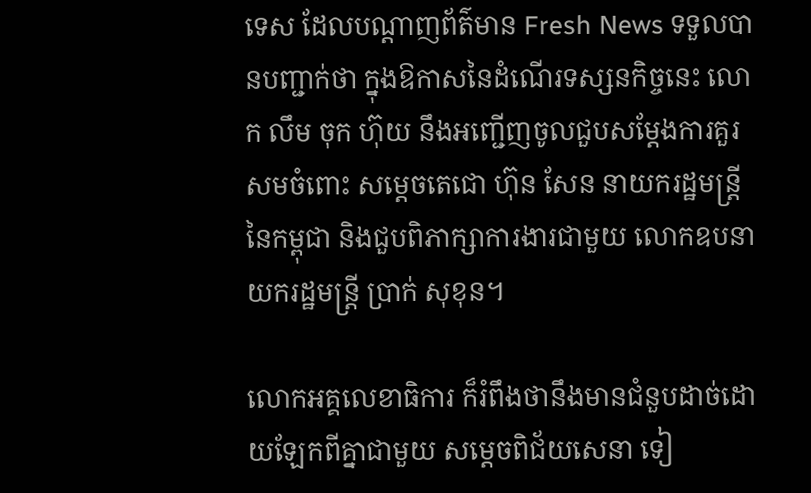ទេស ដែលបណ្តាញព័ត៌មាន Fresh News ទទួលបានបញ្ជាក់ថា ក្នុងឱកាសនៃដំណើរទស្សនកិច្ចនេះ លោក លឹម ចុក ហ៊ុយ នឹងអញ្ជើញចូលជួបសម្តែងការគួរសមចំពោះ សម្តេចតេជោ ហ៊ុន សែន នាយករដ្ឋមន្រ្តីនៃកម្ពុជា និងជួបពិភាក្សាការងារជាមួយ លោកឧបនាយករដ្ឋមន្រ្តី ប្រាក់ សុខុន។

លោកអគ្គលេខាធិការ ក៏រំពឹងថានឹងមានជំនួបដាច់ដោយឡែកពីគ្នាជាមួយ សម្តេចពិជ័យសេនា ទៀ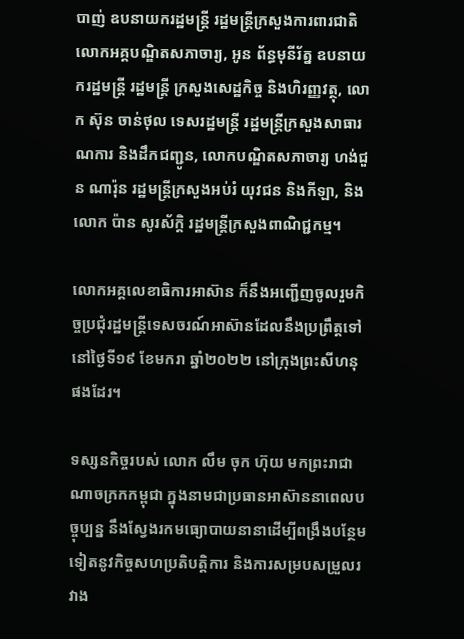បាញ់ ឧបនាយករដ្ឋមន្រ្តី រដ្ឋមន្រ្តីក្រសួងការពារជាតិ លោកអគ្គបណ្ឌិតសភាចារ្យ, អូន ព័ន្ធមុនីរ័ត្ន ឧបនាយករដ្ឋមន្ត្រី រដ្ឋមន្រ្ដី ក្រសួងសេដ្ឋកិច្ច និងហិរញ្ញវត្ថុ, លោក ស៊ុន ចាន់ថុល ទេសរដ្ឋមន្រ្តី រដ្ឋមន្រ្តីក្រសួងសាធារណការ និងដឹកជញ្ជូន, លោកបណ្ឌិតសភាចារ្យ ហង់ជួន ណារ៉ុន រដ្ឋមន្រ្តីក្រសួងអប់រំ យុវជន និងកីឡា, និង លោក ប៉ាន សូរស័ក្តិ រដ្ឋមន្ត្រីក្រសួងពាណិជ្ជកម្ម។

លោកអគ្គលេខាធិការអាស៊ាន ក៏នឹងអញ្ជើញចូលរួមកិច្ចប្រជុំរដ្ឋមន្រ្តីទេសចរណ៍អាស៊ានដែលនឹងប្រព្រឹត្តទៅនៅថ្ងៃទី១៩ ខែមករា ឆ្នាំ២០២២ នៅក្រុងព្រះសីហនុ ផងដែរ។

ទស្សនកិច្ចរបស់ លោក លឹម ចុក ហ៊ុយ មកព្រះរាជាណាចក្រកកម្ពុជា ក្នុងនាមជាប្រធានអាស៊ាននាពេលបច្ចុប្បន្ន នឹងស្វែងរកមធ្យោបាយនានាដើម្បីពង្រឹងបន្ថែមទៀតនូវកិច្ចសហប្រតិបត្តិការ និងការសម្របសម្រួលរវាង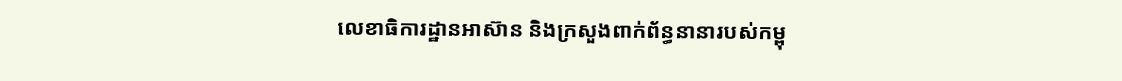លេខាធិការដ្ឋានអាស៊ាន និងក្រសួងពាក់ព័ន្ធនានារបស់កម្ពុ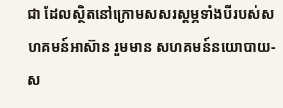ជា ដែលស្ថិតនៅក្រោមសសរស្តម្ភទាំងបីរបស់សហគមន៍អាស៊ាន រួមមាន សហគមន៍នយោបាយ-ស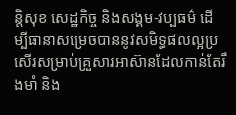ន្តិសុខ សេដ្ឋកិច្ច និងសង្គម-វប្បធម៌ ដើម្បីធានាសម្រេចបាននូវសមិទ្ធផលល្អប្រសើរសម្រាប់គ្រួសារអាស៊ានដែលកាន់តែរឹងមាំ និង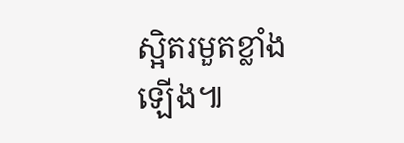ស្អិតរមួតខ្លាំងឡើង៕